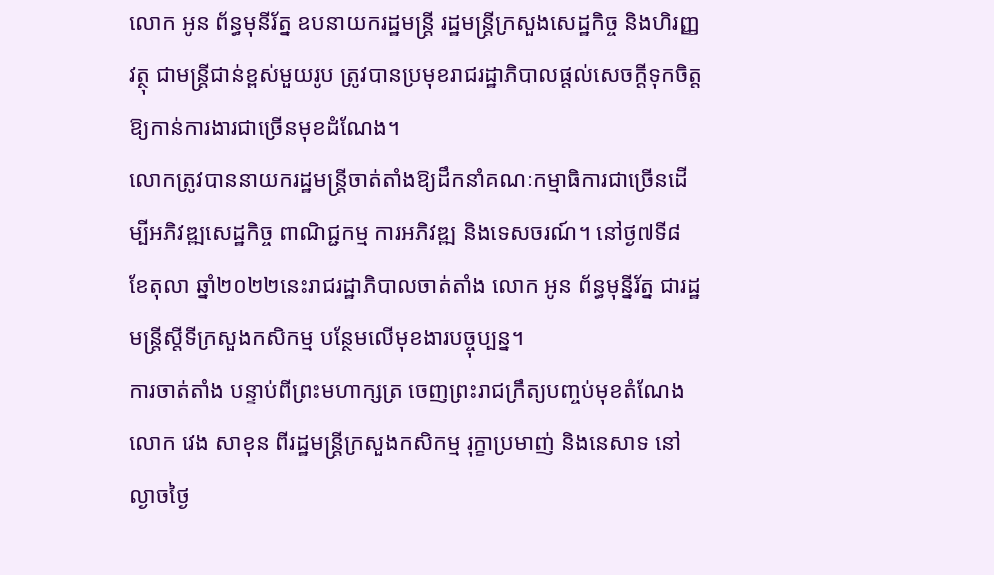លោក អូន ព័ន្ធមុនីរ័ត្ន ឧបនាយករដ្ឋមន្ត្រី រដ្ឋមន្ត្រីក្រសួងសេដ្ឋកិច្ច និងហិរញ្ញវត្ថុ ជាមន្ត្រីជាន់ខ្ពស់មួយរូប ត្រូវបានប្រមុខរាជរដ្ឋាភិបាលផ្តល់សេចក្តីទុកចិត្តឱ្យកាន់ការងារជាច្រើនមុខដំណែង។
លោកត្រូវបាននាយករដ្ឋមន្រ្តីចាត់តាំងឱ្យដឹកនាំគណៈកម្មាធិការជាច្រើនដើម្បីអភិវឌ្ឍសេដ្ឋកិច្ច ពាណិជ្ជកម្ម ការអភិវឌ្ឍ និងទេសចរណ៍។ នៅថ្ង៧ទី៨ ខែតុលា ឆ្នាំ២០២២នេះរាជរដ្ឋាភិបាលចាត់តាំង លោក អូន ព័ន្ធមុន្នីរ័ត្ន ជារដ្ឋមន្ត្រីស្តីទីក្រសួងកសិកម្ម បន្ថែមលើមុខងារបច្ចុប្បន្ន។
ការចាត់តាំង បន្ទាប់ពីព្រះមហាក្សត្រ ចេញព្រះរាជក្រឹត្យបញ្ចប់មុខតំណែងលោក វេង សាខុន ពីរដ្ឋមន្ត្រីក្រសួងកសិកម្ម រុក្ខាប្រមាញ់ និងនេសាទ នៅល្ងាចថ្ងៃ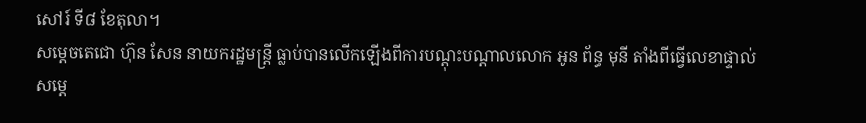សៅរ៍ ទី៨ ខែតុលា។
សម្ដេចតេជោ ហ៊ុន សែន នាយករដ្ឋមន្ត្រី ធ្លាប់បានលើកឡើងពីការបណ្ដុះបណ្ដាលលោក អូន ព័ន្ធ មុនី តាំងពីធ្វើលេខាផ្ទាល់សម្តេ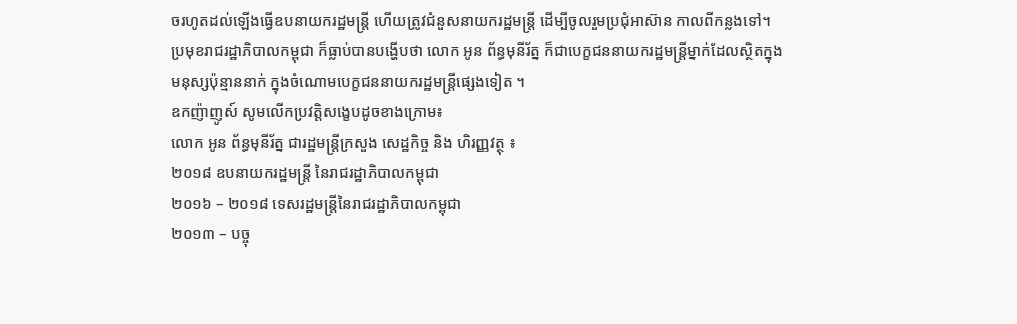ចរហូតដល់ឡើងធ្វើឧបនាយករដ្ឋមន្ត្រី ហើយត្រូវជំនួសនាយករដ្ឋមន្ត្រី ដើម្បីចូលរួមប្រជុំអាស៊ាន កាលពីកន្លងទៅ។
ប្រមុខរាជរដ្ឋាភិបាលកម្ពុជា ក៏ធ្លាប់បានបង្ហើបថា លោក អូន ព័ន្ធមុនីរ័ត្ន ក៏ជាបេក្ខជននាយករដ្ឋមន្ត្រីម្នាក់ដែលស្ថិតក្នុងមនុស្សប៉ុន្មាននាក់ ក្នុងចំណោមបេក្ខជននាយករដ្ឋមន្ត្រីផ្សេងទៀត ។
ឧកញ៉ាញូស៍ សូមលើកប្រវត្តិសង្ខេបដូចខាងក្រោម៖
លោក អូន ព័ន្ធមុនីរ័ត្ន ជារដ្ឋមន្ត្រីក្រសួង សេដ្ឋកិច្ច និង ហិរញ្ញវត្ថុ ៖
២០១៨ ឧបនាយករដ្ឋមន្ត្រី នៃរាជរដ្ឋាភិបាលកម្ពុជា
២០១៦ – ២០១៨ ទេសរដ្ឋមន្ត្រីនៃរាជរដ្ឋាភិបាលកម្ពុជា
២០១៣ – បច្ចុ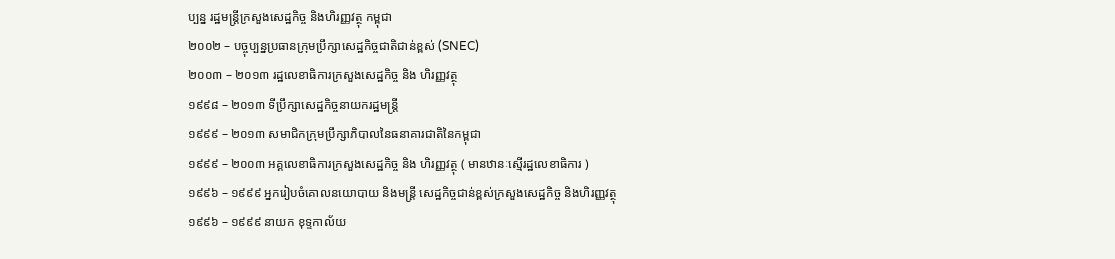ប្បន្ន រដ្ឋមន្ត្រីក្រសួងសេដ្ឋកិច្ច និងហិរញ្ញវត្ថុ កម្ពុជា
២០០២ – បច្ចុប្បន្នប្រធានក្រុមប្រឹក្សាសេដ្ឋកិច្ចជាតិជាន់ខ្ពស់ (SNEC)
២០០៣ – ២០១៣ រដ្ឋលេខាធិការក្រសួងសេដ្ឋកិច្ច និង ហិរញ្ញវត្ថុ
១៩៩៨ – ២០១៣ ទីប្រឹក្សាសេដ្ឋកិច្ចនាយករដ្ឋមន្ត្រី
១៩៩៩ – ២០១៣ សមាជិកក្រុមប្រឹក្សាភិបាលនៃធនាគារជាតិនៃកម្ពុជា
១៩៩៩ – ២០០៣ អគ្គលេខាធិការក្រសួងសេដ្ឋកិច្ច និង ហិរញ្ញវត្ថុ ( មានឋានៈស្មើរដ្ឋលេខាធិការ )
១៩៩៦ – ១៩៩៩ អ្នករៀបចំគោលនយោបាយ និងមន្ត្រី សេដ្ឋកិច្ចជាន់ខ្ពស់ក្រសួងសេដ្ឋកិច្ច និងហិរញ្ញវត្ថុ
១៩៩៦ – ១៩៩៩ នាយក ខុទ្ទកាល័យ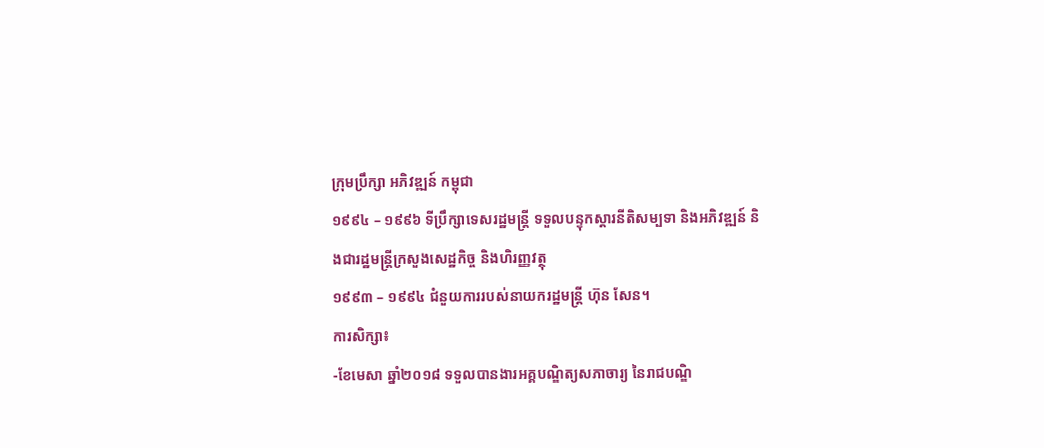ក្រុមប្រឹក្សា អភិវឌ្ឍន៍ កម្ពុជា
១៩៩៤ – ១៩៩៦ ទីប្រឹក្សាទេសរដ្ឋមន្ត្រី ទទួលបន្ទុកស្តារនីតិសម្បទា និងអភិវឌ្ឍន៍ និងជារដ្ឋមន្ត្រីក្រសួងសេដ្ឋកិច្ច និងហិរញ្ញវត្ថុ
១៩៩៣ – ១៩៩៤ ជំនួយការរបស់នាយករដ្ឋមន្ត្រី ហ៊ុន សែន។
ការសិក្សា៖
-ខែមេសា ឆ្នាំ២០១៨ ទទួលបានងារអគ្គបណ្ឌិត្យសភាចារ្យ នៃរាជបណ្ឌិ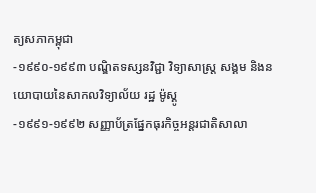ត្យសភាកម្ពុជា
-១៩៩០-១៩៩៣ បណ្ឌិតទស្សនវិជ្ជា វិទ្យាសាស្ត្រ សង្គម និងនយោបាយនៃសាកលវិទ្យាល័យ រដ្ឋ ម៉ូស្គូ
-១៩៩១-១៩៩២ សញ្ញាប័ត្រផ្នែកធុរកិច្ចអន្តរជាតិសាលា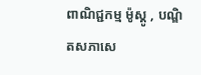ពាណិជ្ជកម្ម ម៉ូស្គូ , បណ្ឌិតសភាសេ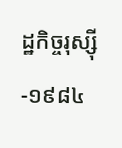ដ្ឋកិច្ចរុស្ស៊ី
-១៩៨៤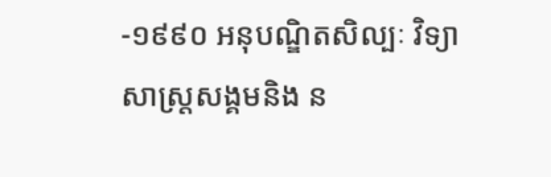-១៩៩០ អនុបណ្ឌិតសិល្បៈ វិទ្យាសាស្ត្រសង្គមនិង ន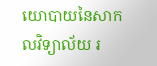យោបាយនៃសាកលវិទ្យាល័យ រ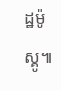ដ្ឋម៉ូស្គូ៕